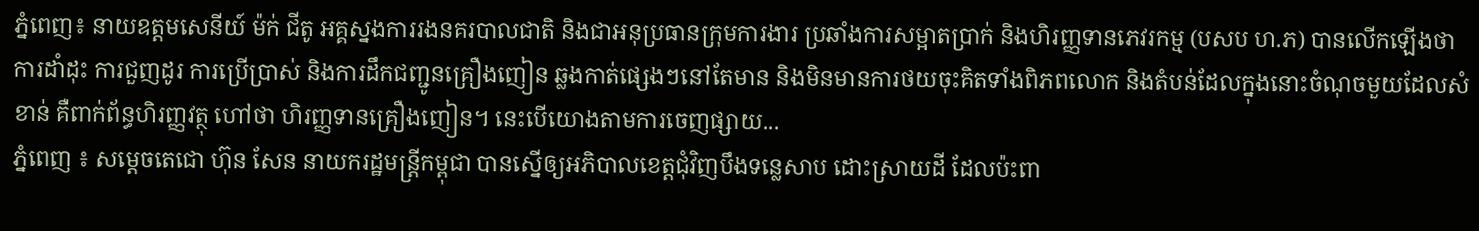ភំ្នពេញ៖ នាយឧត្តមសេនីយ៍ ម៉ក់ ជីតូ អគ្គស្នងការរងនគរបាលជាតិ និងជាអនុប្រធានក្រុមការងារ ប្រឆាំងការសម្អាតប្រាក់ និងហិរញ្ញទានភេវរកម្ម (បសប ហ.ភ) បានលើកឡើងថា ការដាំដុះ ការជួញដូរ ការប្រើប្រាស់ និងការដឹកជញ្ជូនគ្រឿងញៀន ឆ្លងកាត់ផ្សេងៗនៅតែមាន និងមិនមានការថយចុះគិតទាំងពិភពលោក និងតំបន់ដែលក្នុងនោះចំណុចមួយដែលសំខាន់ គឺពាក់ព័ន្ធហិរញ្ញវត្ថុ ហៅថា ហិរញ្ញទានគ្រឿងញៀន។ នេះបើយោងតាមការចេញផ្សាយ...
ភ្នំពេញ ៖ សម្តេចតេជោ ហ៊ុន សែន នាយករដ្ឋមន្ត្រីកម្ពុជា បានស្នើឲ្យអភិបាលខេត្តជុំវិញបឹងទន្លេសាប ដោះស្រាយដី ដែលប៉ះពា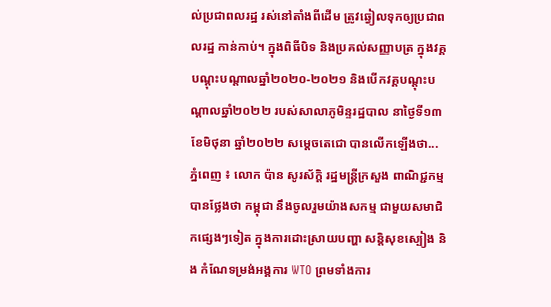ល់ប្រជាពលរដ្ឋ រស់នៅតាំងពីដើម ត្រូវឆ្វៀលទុកឲ្យប្រជាពលរដ្ឋ កាន់កាប់។ ក្នុងពិធីបិទ និងប្រគល់សញ្ញាបត្រ ក្នុងវគ្គបណ្ដុះបណ្ដាលឆ្នាំ២០២០-២០២១ និងបើកវគ្គបណ្ដុះបណ្ដាលឆ្នាំ២០២២ របស់សាលាភូមិន្ទរដ្ឋបាល នាថ្ងៃទី១៣ ខែមិថុនា ឆ្នាំ២០២២ សម្តេចតេជោ បានលើកឡើងថា...
ភ្នំពេញ ៖ លោក ប៉ាន សូរស័ក្តិ រដ្ឋមន្រ្តីក្រសួង ពាណិជ្ជកម្មបានថ្លែងថា កម្ពុជា នឹងចូលរួមយ៉ាងសកម្ម ជាមួយសមាជិកផ្សេងៗទៀត ក្នុងការដោះស្រាយបញ្ហា សន្តិសុខស្បៀង និង កំណែទម្រង់អង្គការ WTO ព្រមទាំងការ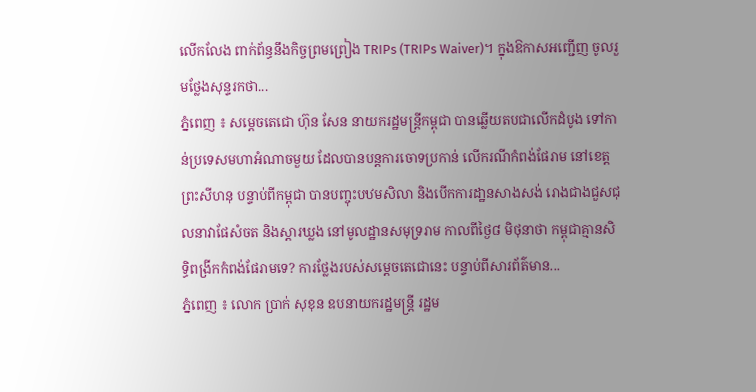លើកលែង ពាក់ព័ន្ធនឹងកិច្ចព្រមព្រៀង TRIPs (TRIPs Waiver)។ ក្នុងឱកាសអញ្ជើញ ចូលរួមថ្លែងសុន្ទរកថា...
ភ្នំពេញ ៖ សម្តេចតេជោ ហ៊ុន សែន នាយករដ្ឋមន្រ្តីកម្ពុជា បានឆ្លើយតបជាលើកដំបូង ទៅកាន់ប្រទេសមហាអំណាចមួយ ដែលបានបន្តការចោទប្រកាន់ លើករណីកំពង់ផែរាម នៅខេត្តព្រះសីហនុ បន្ទាប់ពីកម្ពុជា បានបញ្ចុះបឋមសិលា និងបើកការដា្ឋនសាងសង់ រោងជាងជួសជុលនាវាផែសំចត និងស្ដារឃ្លង នៅមូលដ្ឋានសមុទ្ររាម កាលពីថ្ងៃ៨ មិថុនាថា កម្ពុជាគ្មានសិទ្ធិពង្រីកកំពង់ផែរាមទេ? ការថ្លែងរបស់សម្តេចតេជោនេះ បន្ទាប់ពីសារព័ត៌មាន...
ភ្នំពេញ ៖ លោក ប្រាក់ សុខុន ឧបនាយករដ្ឋមន្រ្តី រដ្ឋម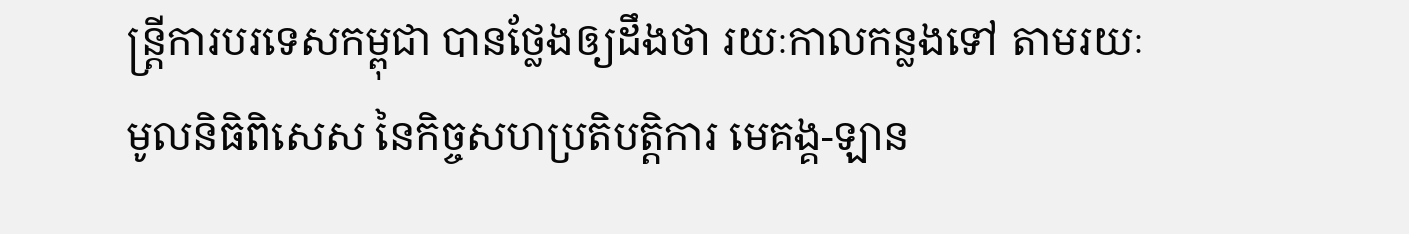ន្រ្តីការបរទេសកម្ពុជា បានថ្លែងឲ្យដឹងថា រយៈកាលកន្លងទៅ តាមរយៈមូលនិធិពិសេស នៃកិច្ចសហប្រតិបត្តិការ មេគង្គ-ឡាន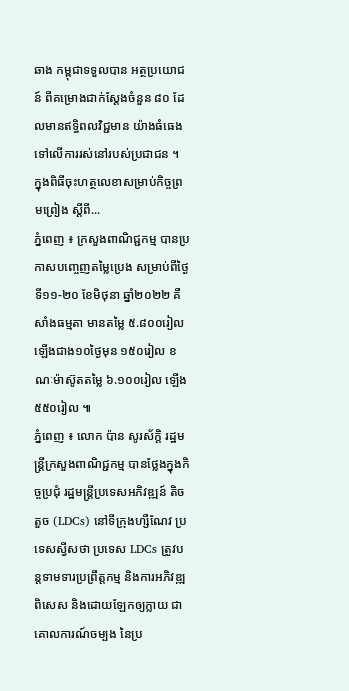ឆាង កម្ពុជាទទួលបាន អត្ថប្រយោជន៍ ពីគម្រោងជាក់ស្ដែងចំនួន ៨០ ដែលមានឥទ្ធិពលវិជ្ជមាន យ៉ាងធំធេង ទៅលើការរស់នៅរបស់ប្រជាជន ។ ក្នុងពិធីចុះហត្ថលេខាសម្រាប់កិច្ចព្រមព្រៀង ស្ដីពី...
ភ្នំពេញ ៖ ក្រសួងពាណិជ្ជកម្ម បានប្រកាសបញ្ចេញតម្លៃប្រេង សម្រាប់ពីថ្ងៃទី១១-២០ ខែមិថុនា ឆ្នាំ២០២២ គឺសាំងធម្មតា មានតម្លៃ ៥.៨០០រៀល ឡើងជាង១០ថ្ងៃមុន ១៥០រៀល ខណៈម៉ាស៊ូតតម្លៃ ៦.១០០រៀល ឡើង៥៥០រៀល ៕
ភ្នំពេញ ៖ លោក ប៉ាន សូរស័ក្តិ រដ្ឋមន្រ្តីក្រសួងពាណិជ្ជកម្ម បានថ្លែងក្នុងកិច្ចប្រជុំ រដ្ឋមន្ដ្រីប្រទេសអភិវឌ្ឍន៍ តិចតួច (LDCs) នៅទីក្រុងហ្សឺណែវ ប្រទេសស្វីសថា ប្រទេស LDCs ត្រូវបន្តទាមទារប្រព្រឹត្តកម្ម និងការអភិវឌ្ឍពិសេស និងដោយឡែកឲ្យក្លាយ ជាគោលការណ៍ចម្បង នៃប្រ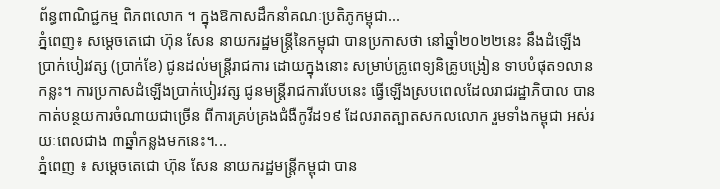ព័ន្ធពាណិជ្ជកម្ម ពិភពលោក ។ ក្នុងឱកាសដឹកនាំគណៈប្រតិភូកម្ពុជា...
ភ្នំពេញ៖ សម្ដេចតេជោ ហ៊ុន សែន នាយករដ្ឋមន្រ្តីនៃកម្ពុជា បានប្រកាសថា នៅឆ្នាំ២០២២នេះ នឹងដំឡើងប្រាក់បៀរវត្ស (ប្រាក់ខែ) ជូនដល់មន្រ្តីរាជការ ដោយក្នុងនោះ សម្រាប់គ្រូពេទ្យនិគ្រូបង្រៀន ទាបបំផុត១លានកន្លះ។ ការប្រកាសដំឡើងប្រាក់បៀរវត្ស ជូនមន្រ្តីរាជការបែបនេះ ធ្វើឡើងស្របពេលដែលរាជរដ្ឋាភិបាល បានកាត់បន្ថយការចំណាយជាច្រើន ពីការគ្រប់គ្រងជំងឺកូវីដ១៩ ដែលរាតត្បាតសកលលោក រួមទាំងកម្ពុជា អស់រយៈពេលជាង ៣ឆ្នាំកន្លងមកនេះ។...
ភ្នំពេញ ៖ សម្តេចតេជោ ហ៊ុន សែន នាយករដ្ឋមន្ត្រីកម្ពុជា បាន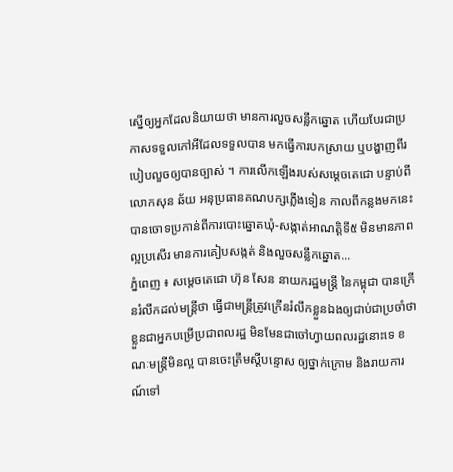ស្នើឲ្យអ្នកដែលនិយាយថា មានការលួចសន្លឹកឆ្នោត ហើយបែរជាប្រកាសទទួលកៅអីដែលទទួលបាន មកធ្វើការបកស្រាយ ឬបង្ហាញពីរបៀបលួចឲ្យបានច្បាស់ ។ ការលើកឡើងរបស់សម្តេចតេជោ បន្ទាប់ពីលោកសុន ឆ័យ អនុប្រធានគណបក្សភ្លើងទៀន កាលពីកន្លងមកនេះ បានចោទប្រកាន់ពីការបោះឆ្នោតឃុំ-សង្កាត់អាណត្តិទី៥ មិនមានភាពល្អប្រសើរ មានការគៀបសង្កត់ និងលួចសន្លឹកឆ្នោត...
ភ្នំពេញ ៖ សម្ដេចតេជោ ហ៊ុន សែន នាយករដ្ឋមន្ដ្រី នៃកម្ពុជា បានក្រើនរំលឹកដល់មន្ត្រីថា ធ្វើជាមន្ត្រីត្រូវក្រើនរំលឹកខ្លួនឯងឲ្យជាប់ជាប្រចាំថា ខ្លួនជាអ្នកបម្រើប្រជាពលរដ្ឋ មិនមែនជាចៅហ្វាយពលរដ្ឋនោះទេ ខណៈមន្រ្តីមិនល្អ បានចេះត្រឹមស្តីបន្ទោស ឲ្យថ្នាក់ក្រោម និងរាយការណ៍ទៅ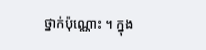ថ្នាក់ប៉ុណ្ណោះ ។ ក្នុង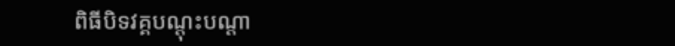ពិធីបិទវគ្គបណ្តុះបណ្តា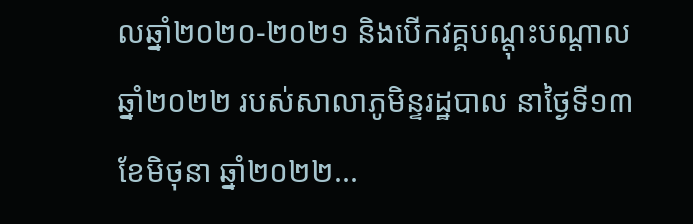លឆ្នាំ២០២០-២០២១ និងបើកវគ្គបណ្តុះបណ្តាលឆ្នាំ២០២២ របស់សាលាភូមិន្ទរដ្ឋបាល នាថ្ងៃទី១៣ ខែមិថុនា ឆ្នាំ២០២២...